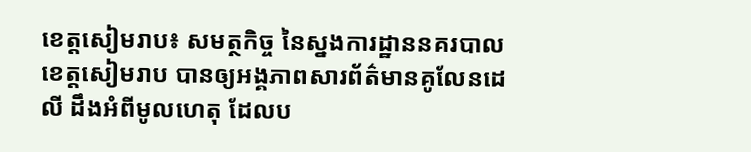ខេត្តសៀមរាប៖ សមត្ថកិច្ច នៃស្នងការដ្ឋាននគរបាលខេត្តសៀមរាប បានឲ្យអង្គភាពសារព័ត៌មានគូលែនដេលី ដឹងអំពីមូលហេតុ ដែលប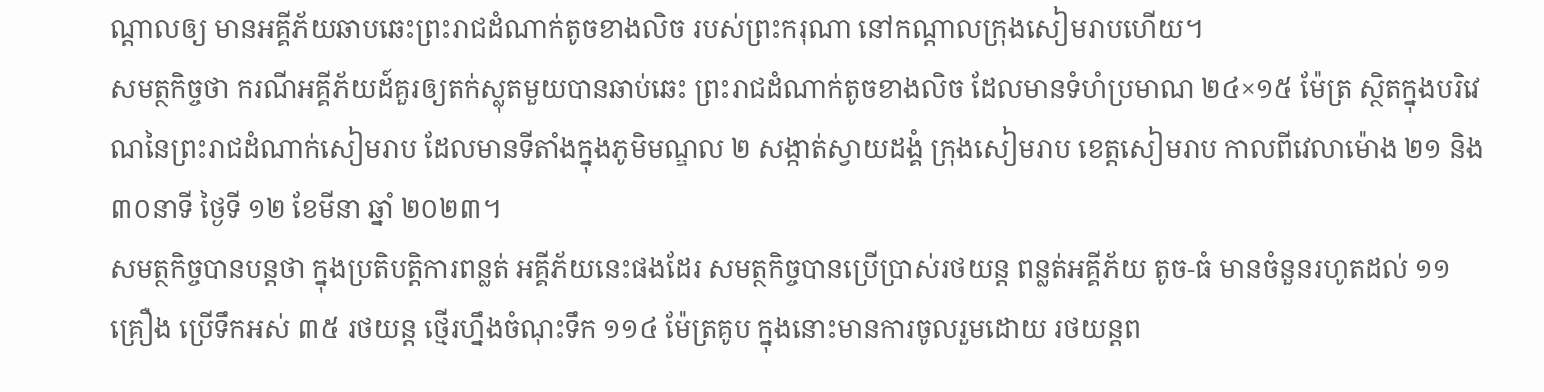ណ្ដាលឲ្យ មានអគ្គីភ័យឆាបឆេះព្រះរាជដំណាក់តូចខាងលិច របស់ព្រះករុណា នៅកណ្ដាលក្រុងសៀមរាបហើយ។
សមត្ថកិច្ចថា ករណីអគ្គីភ័យដ៍គួរឲ្យតក់ស្លុតមួយបានឆាប់ឆេះ ព្រះរាជដំណាក់តូចខាងលិច ដែលមានទំហំប្រមាណ ២៤×១៥ ម៉ែត្រ ស្ថិតក្នុងបរិវេណនៃព្រះរាជដំណាក់សៀមរាប ដែលមានទីតាំងក្នុងភូមិមណ្ឌល ២ សង្កាត់ស្វាយដង្គំ ក្រុងសៀមរាប ខេត្តសៀមរាប កាលពីវេលាម៉ោង ២១ និង ៣០នាទី ថ្ងៃទី ១២ ខែមីនា ឆ្នាំ ២០២៣។
សមត្ថកិច្ចបានបន្តថា ក្នុងប្រតិបត្តិការពន្លត់ អគ្គីភ័យនេះផងដែរ សមត្ថកិច្ចបានប្រើប្រាស់រថយន្ត ពន្លត់អគ្គីភ័យ តូច-ធំ មានចំនួនរហូតដល់ ១១គ្រឿង ប្រើទឹកអស់ ៣៥ រថយន្ត ថ្មើរហ្នឹងចំណុះទឹក ១១៤ ម៉ែត្រគូប ក្នុងនោះមានការចូលរួមដោយ រថយន្តព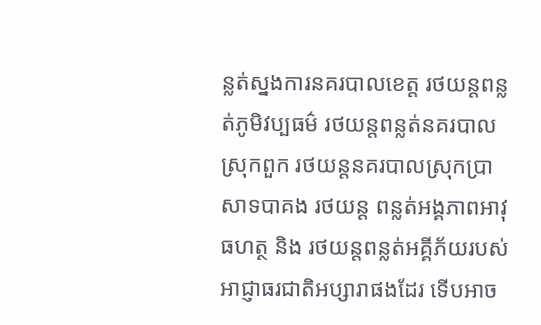ន្លត់ស្នងការនគរបាលខេត្ត រថយន្តពន្លត់ភូមិវប្បធម៌ រថយន្តពន្លត់នគរបាលស្រុកពួក រថយន្តនគរបាលស្រុកប្រាសាទបាគង រថយន្ត ពន្លត់អង្គភាពអាវុធហត្ថ និង រថយន្តពន្លត់អគ្គីភ័យរបស់អាជ្ញាធរជាតិអប្សារាផងដែរ ទើបអាច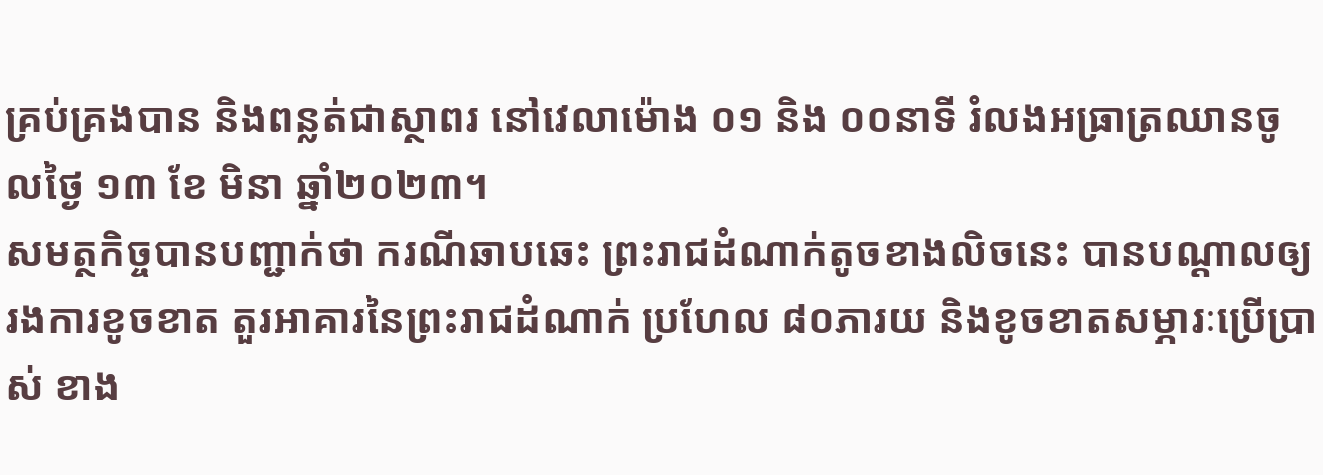គ្រប់គ្រងបាន និងពន្លត់ជាស្ថាពរ នៅវេលាម៉ោង ០១ និង ០០នាទី រំលងអធ្រាត្រឈានចូលថ្ងៃ ១៣ ខែ មិនា ឆ្នាំ២០២៣។
សមត្ថកិច្ចបានបញ្ជាក់ថា ករណីឆាបឆេះ ព្រះរាជដំណាក់តូចខាងលិចនេះ បានបណ្ដាលឲ្យរងការខូចខាត តួរអាគារនៃព្រះរាជដំណាក់ ប្រហែល ៨០ភារយ និងខូចខាតសម្ភារៈប្រើប្រាស់ ខាង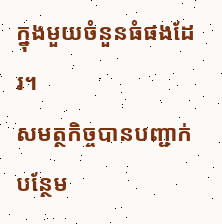ក្នុងមួយចំនួនធំផងដែរ។
សមត្ថកិច្ចបានបញ្ជាក់បន្ថែម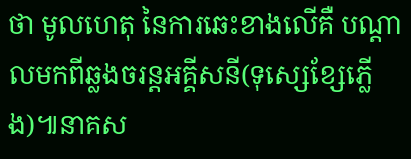ថា មូលហេតុ នៃការឆេះខាងលើគឺ បណ្តាលមកពីឆ្លងចរន្តអគ្គីសនី(ទុស្សេខ្សែភ្លើង)៕នាគស